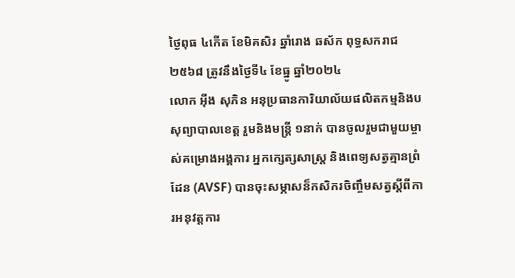ថ្ងៃពុធ ៤កើត ខែមិគសិរ ឆ្នាំរោង ឆស័ក ពុទ្ធសករាជ ២៥៦៨ ត្រូវនឹងថ្ងៃទី៤ ខែធ្នូ ឆ្នាំ២០២៤
លោក អុីង សុភិន អនុប្រធានការិយាល័យផលិតកម្មនិងបសុព្យាបាលខេត្ត រួមនិងមន្រ្តី ១នាក់ បានចូលរួមជាមួយម្ចាស់គម្រោងអង្គការ អ្នកក្សេត្សសាស្រ្ត និងពេទ្យសត្វគ្មានព្រំដែន (AVSF) បានចុះសម្ភាសន៏កសិករចិញ្ចឹមសត្វស្ដីពីការអនុវត្តការ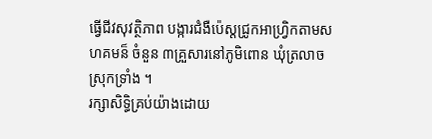ធ្វេីជីវសុវត្ថិភាព បង្ការជំងឺប៉េស្តជ្រូកអាហ្រ្វិកតាមសហគមន៏ ចំនួន ៣គ្រួសារនៅភូមិពោន ឃុំត្រលាច ស្រុកទ្រាំង ។
រក្សាសិទិ្ធគ្រប់យ៉ាងដោយ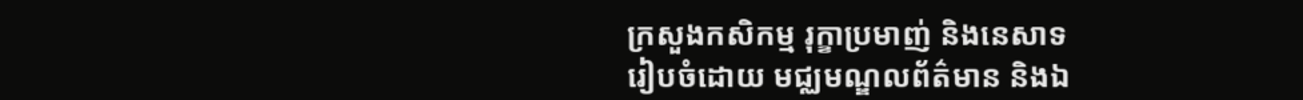ក្រសួងកសិកម្ម រុក្ខាប្រមាញ់ និងនេសាទ
រៀបចំដោយ មជ្ឈមណ្ឌលព័ត៌មាន និងឯ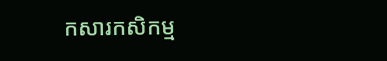កសារកសិកម្ម